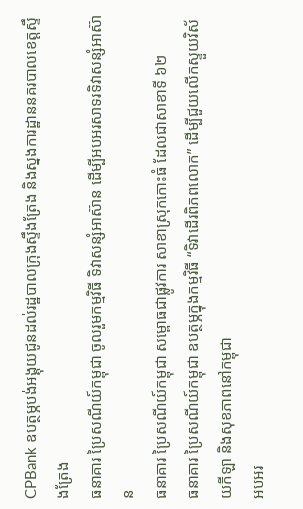CPBank ឧបត្ថម្ភបង់អង្គុយជូនដល់រដ្ឋបាលក្រុងស្ទឹងត្រែង និងស្នងការដ្ឋាននគរបាលខេត្តស្ទឹងត្រែង
ធនាគារ ប្រៃសណីយ៍កម្ពុជា ចូលរួមកម្មវិធី ទិវាសន្សំអាស៊ាន ដើម្បីអបអរសាទរទិវាសន្សំអាស៊ាន
ធនាគារ ប្រៃសណីយ៍កម្ពុជា សម្ពោធជាផ្លូវការ សាខាស្រុកកោះធំ ដែលជាសាខាទី ៦២
ធនាគារ ប្រៃសណីយ៍កម្ពុជា ឧបត្ថម្ភក្នុងកម្មវិធី “ទិវាដើរពិភពលោក” ដើម្បីជួយលើកស្ទួយវិស័យកីឡា និងសុខភាពនៅកម្ពុជា
អបអរ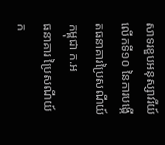សាទរខួបអនុស្សាវរីយ៍លើកទី១០ នៃការបង្កើតធនាគារប្រៃសណីយ៍កម្ពុជា ក.អ
ធនាគារ ប្រៃសណីយ៍ក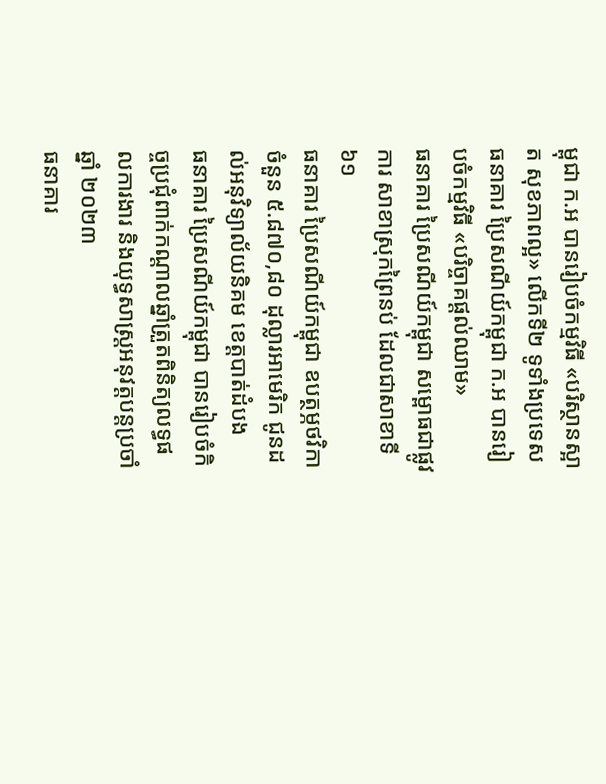ម្ពុជា ក.អ បានរៀបចំកម្មវិធី «បរិស្ថានស្អាត សុខភាពល្អ» លើកទី២ ទូទាំងប្រទេស
ធនាគារ ប្រៃសណីយ៍កម្ពុជា ក.អ បានរៀបចំកម្មវិធី «បរិច្ចាគផ្តល់ឈាម»
ធនាគារ ប្រៃសណីយ៍កម្ពុជា សម្ពោធជាផ្លូវការ សាខាស្រុកព្រៃនប់ ដែលជាសាខាទី ៦១
ធនាគារ ប្រៃសណីយ៍កម្ពុជា ឧបត្ថម្ភថវិកាចំនួន ៥.៨៧០,៨០ ដុល្លារអាមេរិក ជូនដល់អនុវិទ្យាល័យនិគម ខេត្តបាត់ដំបង
ធនាគារ ប្រៃសណីយ៍កម្ពុជា បានរៀបចំកិច្ចប្រជុំពាក់កណ្តាលឆ្នាំត្រួតពិនិត្យលទ្ធផលការងារ និងយុទ្ធសាស្ត្រអនុវត្តបន្តប្រចាំឆ្នាំ ២០២៣
ធនាគារ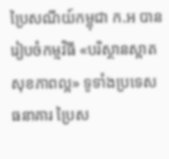ប្រៃសណីយ៍កម្ពុជា ក.អ បានរៀបចំកម្មវិធី «បរិស្ថានស្អាត សុខភាពល្អ» ទូទាំងប្រទេស
ធនាគារ ប្រៃស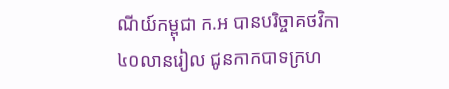ណីយ៍កម្ពុជា ក.អ បានបរិច្ចាគថវិកា ៤០លានរៀល ជូនកាកបាទក្រហ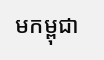មកម្ពុជា